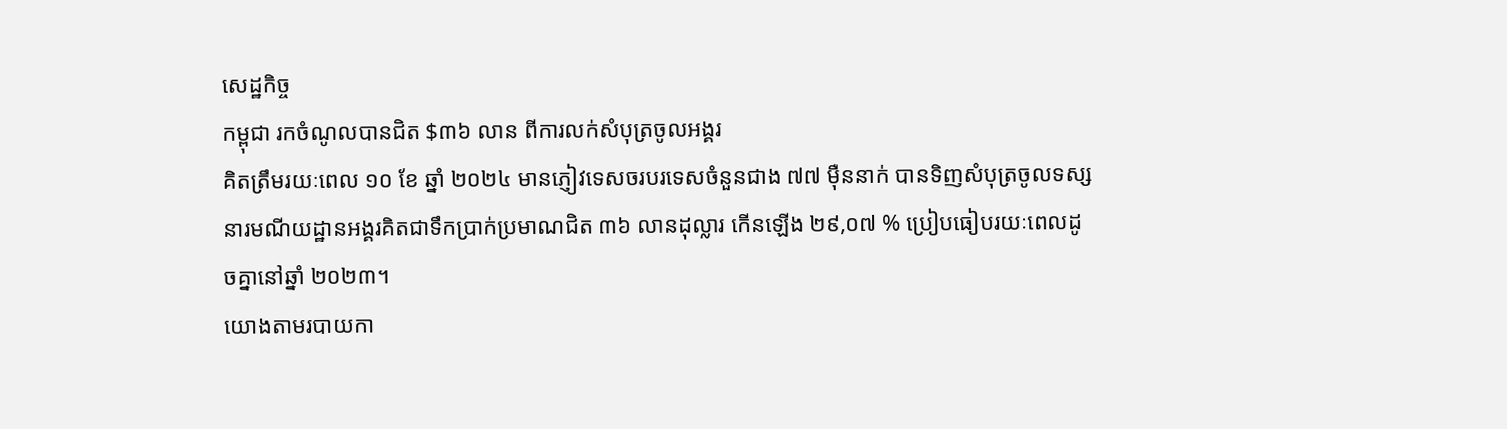សេដ្ឋកិច្ច
កម្ពុជា រកចំណូលបានជិត $៣៦ លាន ពីការលក់សំបុត្រចូលអង្គរ
គិតត្រឹមរយៈពេល ១០ ខែ ឆ្នាំ ២០២៤ មានភ្ញៀវទេសចរបរទេសចំនួនជាង ៧៧ ម៉ឺននាក់ បានទិញសំបុត្រចូលទស្សនារមណីយដ្ឋានអង្គរគិតជាទឹកប្រាក់ប្រមាណជិត ៣៦ លានដុល្លារ កើនឡើង ២៩,០៧ % ប្រៀបធៀបរយៈពេលដូចគ្នានៅឆ្នាំ ២០២៣។
យោងតាមរបាយកា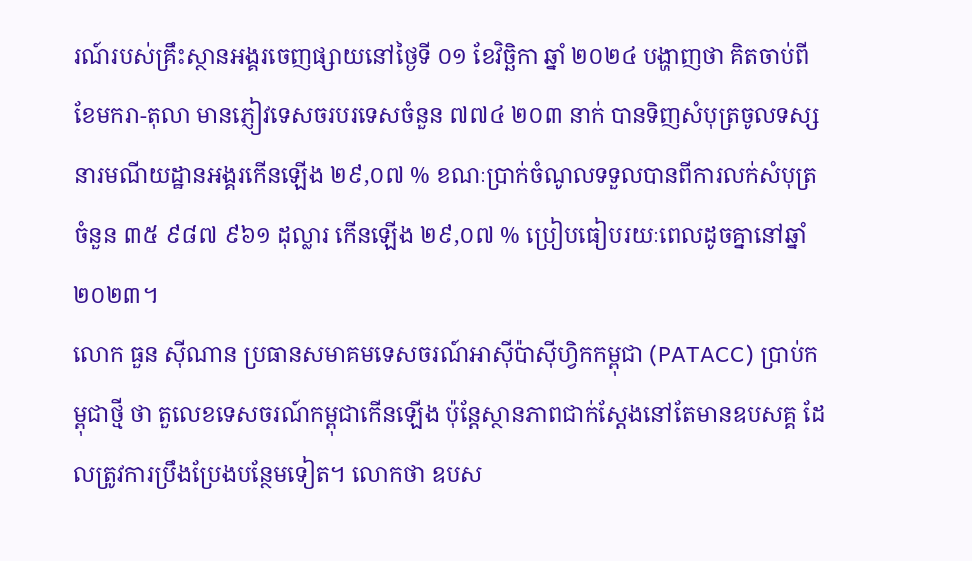រណ៍របស់គ្រឹះស្ថានអង្គរចេញផ្សាយនៅថ្ងៃទី ០១ ខែវិច្ឆិកា ឆ្នាំ ២០២៤ បង្ហាញថា គិតចាប់ពីខែមករា-តុលា មានភ្ញៀវទេសចរបរទេសចំនួន ៧៧៤ ២០៣ នាក់ បានទិញសំបុត្រចូលទស្សនារមណីយដ្ឋានអង្គរកើនឡើង ២៩,០៧ % ខណៈប្រាក់ចំណូលទទួលបានពីការលក់សំបុត្រចំនួន ៣៥ ៩៨៧ ៩៦១ ដុល្លារ កើនឡើង ២៩,០៧ % ប្រៀបធៀបរយៈពេលដូចគ្នានៅឆ្នាំ ២០២៣។
លោក ធួន ស៊ីណាន ប្រធានសមាគមទេសចរណ៍អាស៊ីប៉ាស៊ីហ្វិកកម្ពុជា (PATACC) ប្រាប់កម្ពុជាថ្មី ថា តួលេខទេសចរណ៍កម្ពុជាកើនឡើង ប៉ុន្តែស្ថានភាពជាក់ស្ដែងនៅតែមានឧបសគ្គ ដែលត្រូវការប្រឹងប្រែងបន្ថែមទៀត។ លោកថា ឧបស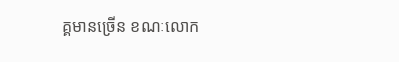គ្គមានច្រើន ខណៈលោក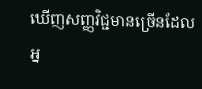ឃើញសញ្ញវិជ្ជមានច្រើនដែលអ្ន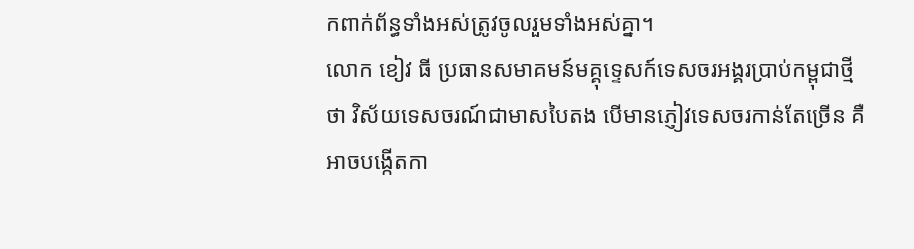កពាក់ព័ន្ធទាំងអស់ត្រូវចូលរួមទាំងអស់គ្នា។
លោក ខៀវ ធី ប្រធានសមាគមន៍មគ្គុទ្ទេសក៍ទេសចរអង្គរប្រាប់កម្ពុជាថ្មី ថា វិស័យទេសចរណ៍ជាមាសបៃតង បើមានភ្ញៀវទេសចរកាន់តែច្រើន គឺអាចបង្កើតកា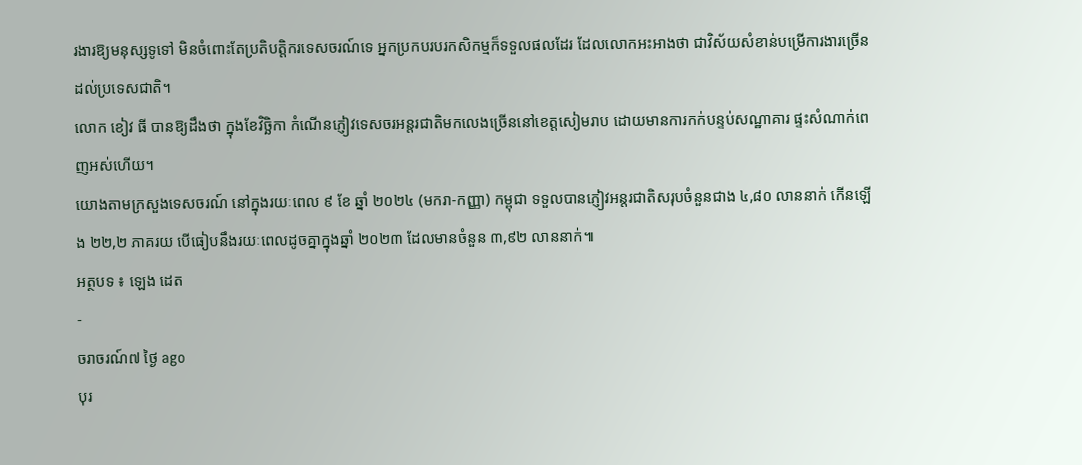រងារឱ្យមនុស្សទូទៅ មិនចំពោះតែប្រតិបត្តិករទេសចរណ៍ទេ អ្នកប្រកបរបរកសិកម្មក៏ទទួលផលដែរ ដែលលោកអះអាងថា ជាវិស័យសំខាន់បម្រើការងារច្រើនដល់ប្រទេសជាតិ។
លោក ខៀវ ធី បានឱ្យដឹងថា ក្នុងខែវិច្ឆិកា កំណើនភ្ញៀវទេសចរអន្តរជាតិមកលេងច្រើននៅខេត្តសៀមរាប ដោយមានការកក់បន្ទប់សណ្ឋាគារ ផ្ទះសំណាក់ពេញអស់ហើយ។
យោងតាមក្រសួងទេសចរណ៍ នៅក្នុងរយៈពេល ៩ ខែ ឆ្នាំ ២០២៤ (មករា-កញ្ញា) កម្ពុជា ទទួលបានភ្ញៀវអន្តរជាតិសរុបចំនួនជាង ៤,៨០ លាននាក់ កើនឡើង ២២,២ ភាគរយ បើធៀបនឹងរយៈពេលដូចគ្នាក្នុងឆ្នាំ ២០២៣ ដែលមានចំនួន ៣,៩២ លាននាក់៕
អត្ថបទ ៖ ឡេង ដេត
-
ចរាចរណ៍៧ ថ្ងៃ ago
បុរ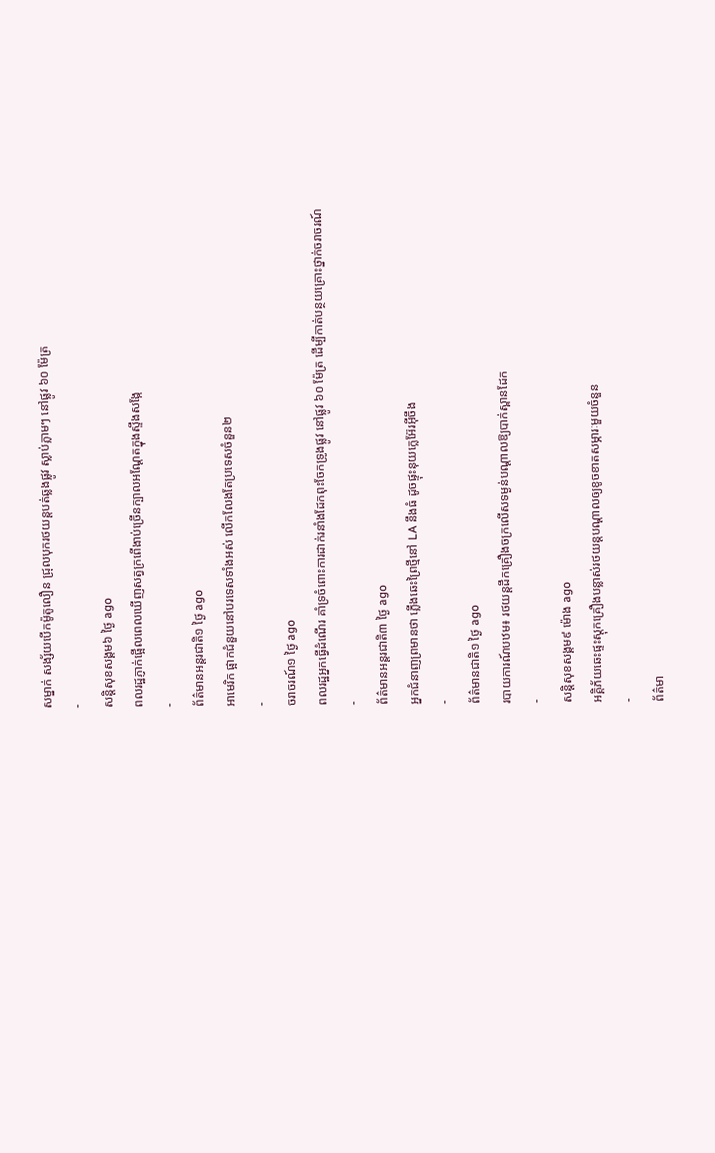សម្នាក់ សង្ស័យបើកម៉ូតូលឿន ជ្រុលបុករថយន្តបត់ឆ្លងផ្លូវ ស្លាប់ភ្លាមៗ នៅផ្លូវ ៦០ ម៉ែត្រ
-
សន្តិសុខសង្គម៦ ថ្ងៃ ago
ពលរដ្ឋភ្ញាក់ផ្អើលពេលឃើញសត្វក្រពើងាប់ច្រើនក្បាលអណ្ដែតក្នុងស្ទឹងសង្កែ
-
ព័ត៌មានអន្ដរជាតិ១ ថ្ងៃ ago
អាមេរិក ផ្អាកជំនួយនៅបរទេសទាំងអស់ លើកលែងតែប្រទេសចំនួន២
-
ចរាចរណ៍១ ថ្ងៃ ago
ពលរដ្ឋអ្នកធ្វើដំណើរ គាំទ្រចំពោះការដាក់រនាំងដែកពុះចែកទ្រូងផ្លូវ នៅផ្លូវ ៦០ ម៉ែត្រ ដើម្បីកាត់បន្ថយគ្រោះថ្នាក់ចរាចរណ៍
-
ព័ត៌មានអន្ដរជាតិ៣ ថ្ងៃ ago
អ្នកជំនាញព្រមានថា ភ្លើងឆេះព្រៃថ្មីនៅ LA នឹងធំ ដូចផ្ទុះនុយក្លេអ៊ែរអ៊ីចឹង
-
ព័ត៌មានជាតិ១ ថ្ងៃ ago
របាយការណ៍បឋម៖ រថយន្តដឹកគ្រឿងចក្រលើសទម្ងន់បណ្តាលឱ្យបាក់ស្ពានដែក
-
សន្តិសុខសង្គម៩ ម៉ោង ago
អគ្គិភ័យឆេះផ្ទះស្តុកគ្រឿងបន្លាស់រថយន្តបណ្ដាលឲ្យខូចខាតសម្ភារៈមួយចំនួន
-
ព័ត៌មា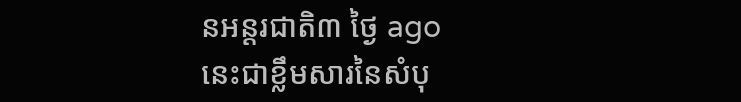នអន្ដរជាតិ៣ ថ្ងៃ ago
នេះជាខ្លឹមសារនៃសំបុ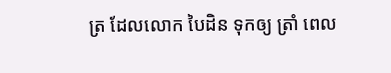ត្រ ដែលលោក បៃដិន ទុកឲ្យ ត្រាំ ពេល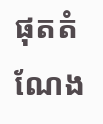ផុតតំណែង